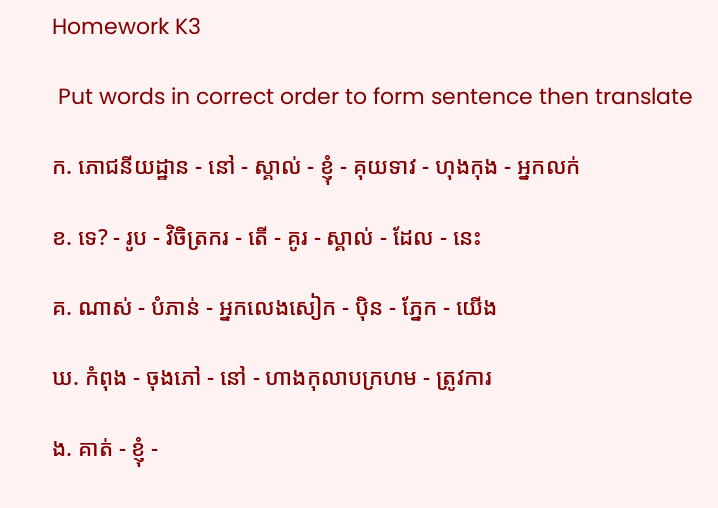Homework K3

 Put words in correct order to form sentence then translate

ក. ភោជនីយដ្ឋាន - នៅ - ស្គាល់ - ខ្ញុំ - គុយទាវ - ហុងកុង - អ្នកលក់

ខ. ទេ? - រូប - វិចិត្រករ - តើ - គូរ - ស្គាល់ - ដែល - នេះ

គ. ណាស់ - បំភាន់ - អ្នកលេងសៀក - ប៉ិន - ភ្នែក - យើង

ឃ. កំពុង - ចុងភៅ - នៅ - ហាងកុលាបក្រហម - ត្រូវការ

ង. គាត់ - ខ្ញុំ -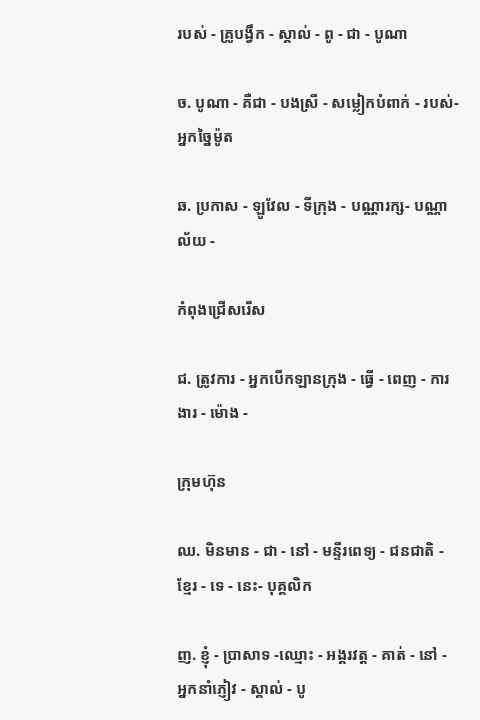របស់ - គ្រូបង្វឹក - ស្គាល់ - ពូ - ជា - បូណា

ច. បូណា - គឺជា - បងស្រី - សម្លៀកបំពាក់ - របស់- អ្នកច្នៃម៉ូត

ឆ. ប្រកាស - ឡូវែល - ទីក្រុង - បណ្ណារក្ស- បណ្ណាល័យ -

កំពុងជ្រើសរើស

ជ. ត្រូវការ - អ្នកបើកឡានក្រុង - ធ្វើ - ពេញ - ការងារ - ម៉ោង -

ក្រុមហ៊ុន

ឈ. មិនមាន - ជា - នៅ - មន្ទីរពេទ្យ - ជនជាតិ - ខ្មែរ - ទេ - នេះ- បុគ្គលិក

ញ. ខ្ញុំ - ប្រាសាទ -ឈ្មោះ - អង្គរវត្ត - គាត់ - នៅ - អ្នកនាំភ្ញៀវ - ស្គាល់ - បូ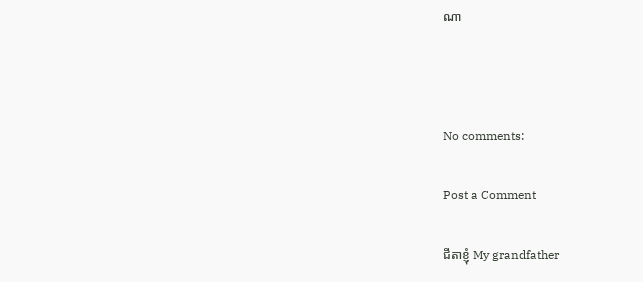ណា



No comments:

Post a Comment

ជីតាខ្ញុំ My grandfather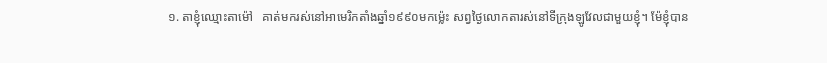១. តាខ្ញុំឈ្មោះតាម៉ៅ   គាត់មករស់នៅអាមេរិកតាំងឆ្នាំ១៩៩០មកម្ល៉េះ សព្វថ្ងៃលោកតារស់នៅទីក្រុងឡូវែលជាមួយខ្ញុំ។ ម៉ែខ្ញុំបាន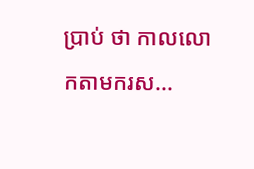ប្រាប់ ថា កាលលោកតាមករស...